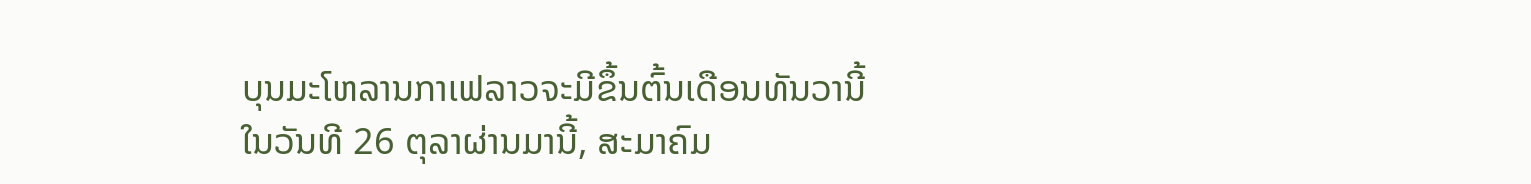ບຸນມະໂຫລານກາເຟລາວຈະມີຂຶ້ນຕົ້ນເດືອນທັນວານີ້
ໃນວັນທີ 26 ຕຸລາຜ່ານມານີ້, ສະມາຄົມ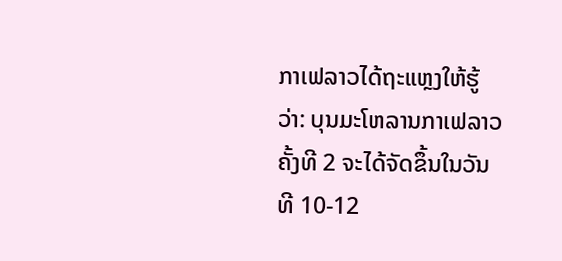ກາເຟລາວໄດ້ຖະແຫຼງໃຫ້ຮູ້ວ່າ: ບຸນມະໂຫລານກາເຟລາວຄັ້ງທີ 2 ຈະໄດ້ຈັດຂຶ້ນໃນວັນທີ 10-12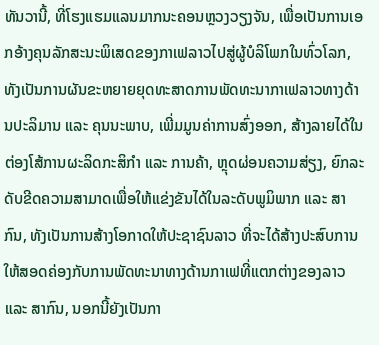ທັນວານີ້, ທີ່ໂຮງແຮມແລນມາກນະຄອນຫຼວງວຽງຈັນ, ເພື່ອເປັນການເອກອ້າງຄຸນລັກສະນະພິເສດຂອງກາເຟລາວໄປສູ່ຜູ້ບໍລິໂພກໃນທົ່ວໂລກ, ທັງເປັນການຜັນຂະຫຍາຍຍຸດທະສາດການພັດທະນາກາເຟລາວທາງດ້ານປະລິມານ ແລະ ຄຸນນະພາບ, ເພີ່ມມູນຄ່າການສົ່ງອອກ, ສ້າງລາຍໄດ້ໃນຕ່ອງໂສ້ການຜະລິດກະສິກໍາ ແລະ ການຄ້າ, ຫຼຸດຜ່ອນຄວາມສ່ຽງ, ຍົກລະດັບຂີດຄວາມສາມາດເພື່ອໃຫ້ແຂ່ງຂັນໄດ້ໃນລະດັບພູມິພາກ ແລະ ສາກົນ, ທັງເປັນການສ້າງໂອກາດໃຫ້ປະຊາຊົນລາວ ທີ່ຈະໄດ້ສ້າງປະສົບການໃຫ້ສອດຄ່ອງກັບການພັດທະນາທາງດ້ານກາເຟທີ່ແຕກຕ່າງຂອງລາວ ແລະ ສາກົນ, ນອກນີ້ຍັງເປັນກາ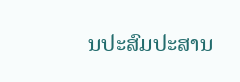ນປະສົມປະສານ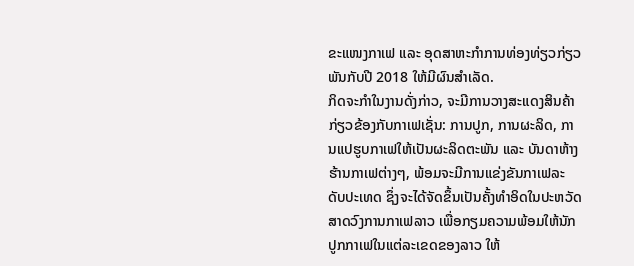ຂະແໜງກາເຟ ແລະ ອຸດສາຫະກໍາການທ່ອງທ່ຽວກ່ຽວພັນກັບປີ 2018 ໃຫ້ມີຜົນສໍາເລັດ.
ກິດຈະກໍາໃນງານດັ່ງກ່າວ, ຈະມີການວາງສະແດງສິນຄ້າກ່ຽວຂ້ອງກັບກາເຟເຊັ່ນ: ການປູກ, ການຜະລິດ, ການແປຮູບກາເຟໃຫ້ເປັນຜະລິດຕະພັນ ແລະ ບັນດາຫ້າງຮ້ານກາເຟຕ່າງໆ, ພ້ອມຈະມີການແຂ່ງຂັນກາເຟລະດັບປະເທດ ຊຶ່ງຈະໄດ້ຈັດຂຶ້ນເປັນຄັ້ງທໍາອິດໃນປະຫວັດສາດວົງການກາເຟລາວ ເພື່ອກຽມຄວາມພ້ອມໃຫ້ນັກປູກກາເຟໃນແຕ່ລະເຂດຂອງລາວ ໃຫ້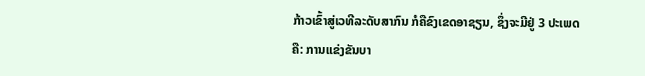ກ້າວເຂົ້າສູ່ເວທີລະດັບສາກົນ ກໍຄືຂົງເຂດອາຊຽນ, ຊຶ່ງຈະມີຢູ່ 3 ປະເພດຄື: ການແຂ່ງຂັນບາ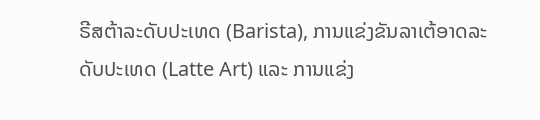ຣີສຕ້າລະດັບປະເທດ (Barista), ການແຂ່ງຂັນລາເຕ້ອາດລະດັບປະເທດ (Latte Art) ແລະ ການແຂ່ງ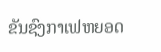ຂັນຊົງກາເຟຫຍອດ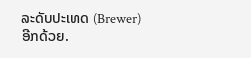ລະດັບປະເທດ (Brewer) ອີກດ້ວຍ.